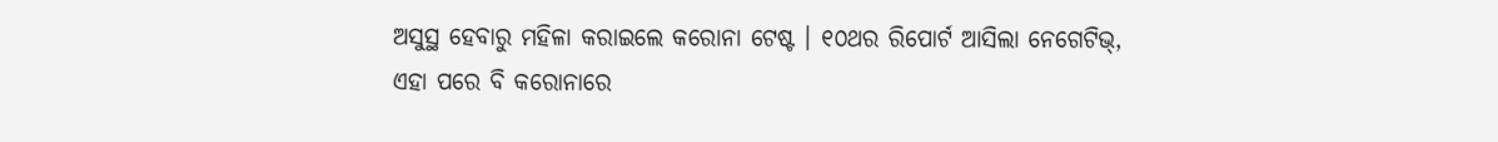ଅସୁସ୍ଥ ହେବାରୁ ମହିଳା କରାଇଲେ କରୋନା ଟେଷ୍ଟ । ୧୦ଥର ରିପୋର୍ଟ ଆସିଲା ନେଗେଟିଭ୍, ଏହା ପରେ ବି କରୋନାରେ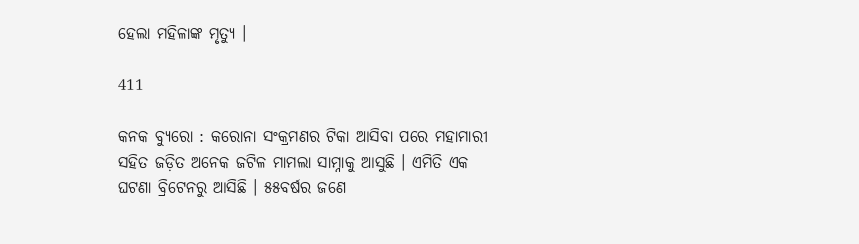ହେଲା ମହିଳାଙ୍କ ମୃତ୍ୟୁ ।

411

କନକ ବ୍ୟୁରୋ : କରୋନା ସଂକ୍ରମଣର ଟିକା ଆସିବା ପରେ ମହାମାରୀ ସହିତ ଜଡ଼ିତ ଅନେକ ଜଟିଳ ମାମଲା ସାମ୍ନାକୁ ଆସୁଛି । ଏମିତି ଏକ ଘଟଣା ବ୍ରିଟେନରୁ ଆସିଛି । ୫୫ବର୍ଷର ଜଣେ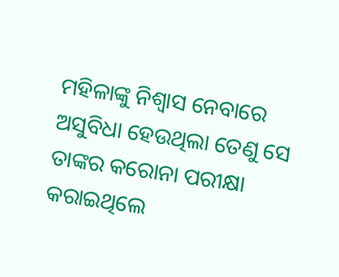ମହିଳାଙ୍କୁ ନିଶ୍ବାସ ନେବାରେ ଅସୁବିଧା ହେଉଥିଲା ତେଣୁ ସେ ତାଙ୍କର କରୋନା ପରୀକ୍ଷା କରାଇଥିଲେ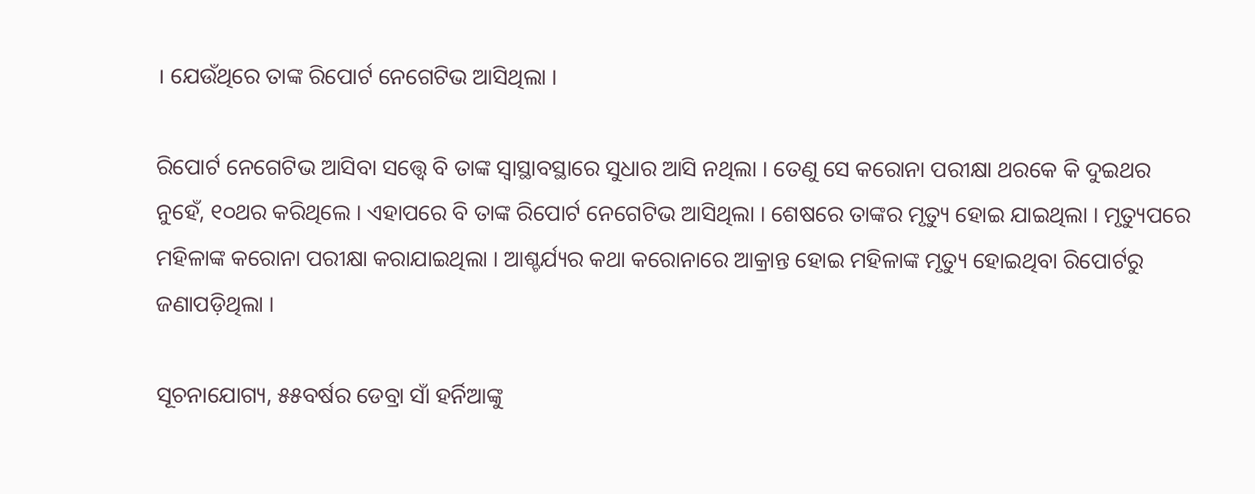। ଯେଉଁଥିରେ ତାଙ୍କ ରିପୋର୍ଟ ନେଗେଟିଭ ଆସିଥିଲା ।

ରିପୋର୍ଟ ନେଗେଟିଭ ଆସିବା ସତ୍ତ୍ବେ ବି ତାଙ୍କ ସ୍ବାସ୍ଥାବସ୍ଥାରେ ସୁଧାର ଆସି ନଥିଲା । ତେଣୁ ସେ କରୋନା ପରୀକ୍ଷା ଥରକେ କି ଦୁଇଥର ନୁହେଁ, ୧୦ଥର କରିଥିଲେ । ଏହାପରେ ବି ତାଙ୍କ ରିପୋର୍ଟ ନେଗେଟିଭ ଆସିଥିଲା । ଶେଷରେ ତାଙ୍କର ମୃତ୍ୟୁ ହୋଇ ଯାଇଥିଲା । ମୃତ୍ୟୁପରେ ମହିଳାଙ୍କ କରୋନା ପରୀକ୍ଷା କରାଯାଇଥିଲା । ଆଶ୍ଚର୍ଯ୍ୟର କଥା କରୋନାରେ ଆକ୍ରାନ୍ତ ହୋଇ ମହିଳାଙ୍କ ମୃତ୍ୟୁ ହୋଇଥିବା ରିପୋର୍ଟରୁ ଜଣାପଡ଼ିଥିଲା ।

ସୂଚନାଯୋଗ୍ୟ, ୫୫ବର୍ଷର ଡେବ୍ରା ସାଁ ହର୍ନିଆଙ୍କୁ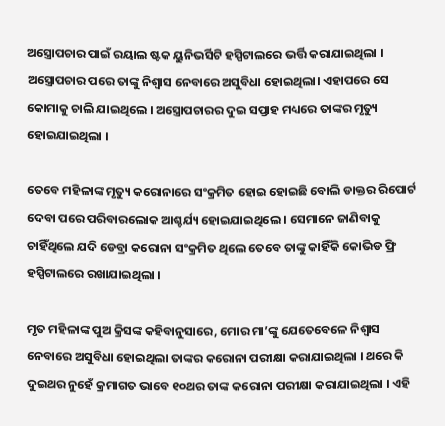ଅସ୍ତ୍ରୋପଚାର ପାଇଁ ରୟାଲ ଷ୍ଟକ ୟୁନିଭର୍ସିଟି ହସ୍ପିଟାଲରେ ଭର୍ତ୍ତି କରାଯାଇଥିଲା । ଅସ୍ତ୍ରୋପଚାର ପରେ ତାଙ୍କୁ ନିଶ୍ବାସ ନେବାରେ ଅସୁବିଧା ହୋଇଥିଲା। ଏହାପରେ ସେ କୋମାକୁ ଚାଲି ଯାଇଥିଲେ । ଅସ୍ତ୍ରୋପଚାରର ଦୁଇ ସପ୍ତାହ ମଧ୍ୟରେ ତାଙ୍କର ମୃତ୍ୟୁ ହୋଇଯାଇଥିଲା ।

ତେବେ ମହିଳାଙ୍କ ମୃତ୍ୟୁ କରୋନାରେ ସଂକ୍ରମିତ ହୋଇ ହୋଇଛି ବୋଲି ଡାକ୍ତର ରିପୋର୍ଟ ଦେବା ପରେ ପରିବାରଲୋକ ଆଶ୍ଚର୍ଯ୍ୟ ହୋଇଯାଇଥିଲେ । ସେମାନେ ଜାଣିବାକୁ ଚାହିଁଥିଲେ ଯଦି ଡେବ୍ରା କରୋନା ସଂକ୍ରମିତ ଥିଲେ ତେବେ ତାଙ୍କୁ କାହିଁକି କୋଭିଡ ଫ୍ରି ହସ୍ପିଟାଲରେ ରଖାଯାଇଥିଲା ।

ମୃତ ମହିଳାଙ୍କ ପୁଅ କ୍ରିସଙ୍କ କହିବାନୁସାରେ, ମୋର ମା’ଙ୍କୁ ଯେତେବେଳେ ନିଶ୍ବାସ ନେବାରେ ଅସୁବିଧା ହୋଇଥିଲା ତାଙ୍କର କରୋନା ପରୀକ୍ଷା କରାଯାଇଥିଲା । ଥରେ କି ଦୁଇଥର ନୁହେଁ କ୍ରମାଗତ ଭାବେ ୧୦ଥର ତାଙ୍କ କରୋନା ପରୀକ୍ଷା କରାଯାଇଥିଲା । ଏହି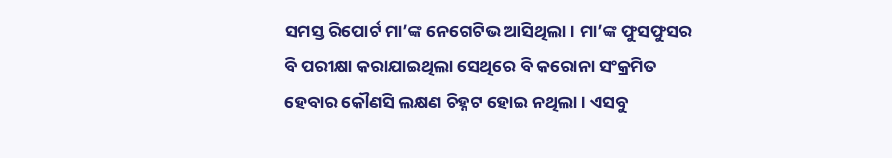ସମସ୍ତ ରିପୋର୍ଟ ମା’ଙ୍କ ନେଗେଟିଭ ଆସିଥିଲା । ମା’ଙ୍କ ଫୁସଫୁସର ବି ପରୀକ୍ଷା କରାଯାଇଥିଲା ସେଥିରେ ବି କରୋନା ସଂକ୍ରମିତ ହେବାର କୌଣସି ଲକ୍ଷଣ ଚିହ୍ନଟ ହୋଇ ନଥିଲା । ଏସବୁ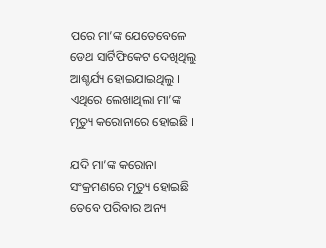ପରେ ମା’ଙ୍କ ଯେତେବେଳେ ଡେଥ ସାର୍ଟିଫିକେଟ ଦେଖିଥିଲୁ ଆଶ୍ଚର୍ଯ୍ୟ ହୋଇଯାଇଥିଲୁ । ଏଥିରେ ଲେଖାଥିଲା ମା’ଙ୍କ ମୃତ୍ୟୁ କରୋନାରେ ହୋଇଛି ।

ଯଦି ମା’ଙ୍କ କରୋନା ସଂକ୍ରମଣରେ ମୃତ୍ୟୁ ହୋଇଛି ତେବେ ପରିବାର ଅନ୍ୟ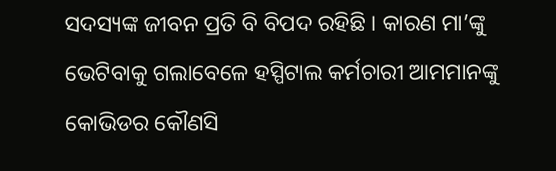ସଦସ୍ୟଙ୍କ ଜୀବନ ପ୍ରତି ବି ବିପଦ ରହିଛି । କାରଣ ମା’ଙ୍କୁ ଭେଟିବାକୁ ଗଲାବେଳେ ହସ୍ପିଟାଲ କର୍ମଚାରୀ ଆମମାନଙ୍କୁ କୋଭିଡର କୌଣସି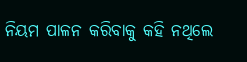ନିୟମ ପାଳନ କରିବାକୁ କହି ନଥିଲେ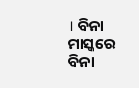। ବିନା ମାସ୍କରେ ବିନା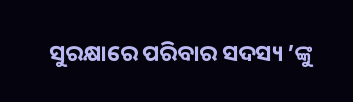ସୁରକ୍ଷାରେ ପରିବାର ସଦସ୍ୟ ’ଙ୍କୁ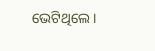ଭେଟିଥିଲେ ।